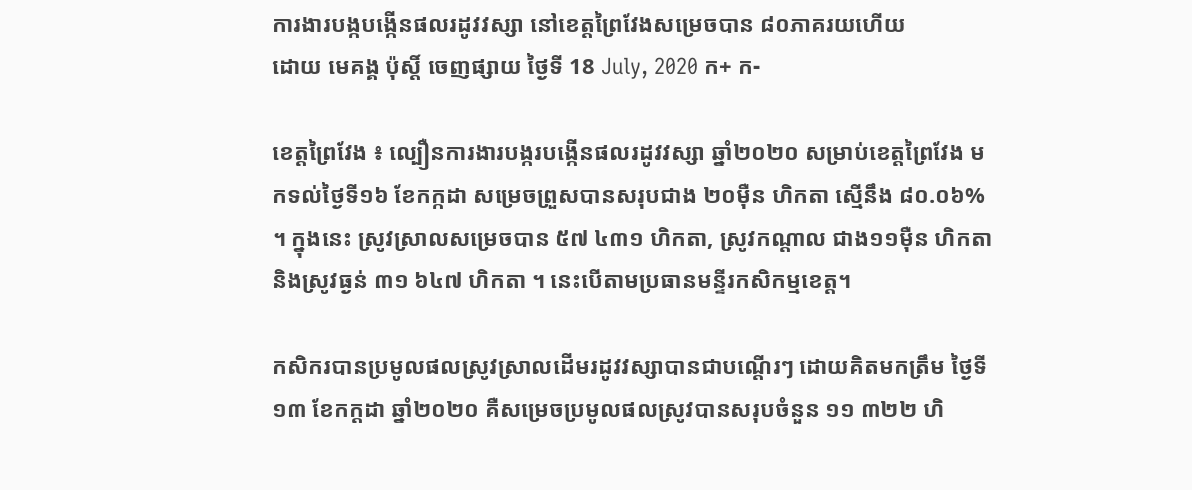ការងារបង្កបង្កើនផលរដូវវស្សា នៅខេត្តព្រៃវែងសម្រេចបាន ៨០ភាគរយហើយ
ដោយ មេគង្គ ប៉ុស្តិ៍ ចេញផ្សាយ ថ្ងៃទី 18 July, 2020 ក+ ក-

ខេត្តព្រៃវែង ៖ ល្បឿនការងារបង្ករបង្កើនផលរដូវវស្សា ឆ្នាំ២០២០ សម្រាប់ខេត្តព្រៃវែង មកទល់ថ្ងៃទី១៦ ខែកក្កដា សម្រេចព្រួសបានសរុបជាង ២០ម៉ឺន ហិកតា ស្មើនឹង ៨០.០៦% ។ ក្នុងនេះ ស្រូវស្រាលសម្រេចបាន ៥៧ ៤៣១ ហិកតា, ស្រូវកណ្ដាល ជាង១១ម៉ឺន ហិកតា និងស្រូវធ្ងន់ ៣១ ៦៤៧ ហិកតា ។ នេះបើតាមប្រធានមន្ទីរកសិកម្មខេត្ត។

កសិករបានប្រមូលផលស្រូវស្រាលដើមរដូវវស្សាបានជាបណ្តើរៗ ដោយគិតមកត្រឹម ថ្ងៃទី១៣ ខែកក្ដដា ឆ្នាំ២០២០ គឺសម្រេចប្រមូលផលស្រូវបានសរុបចំនួន ១១ ៣២២ ហិ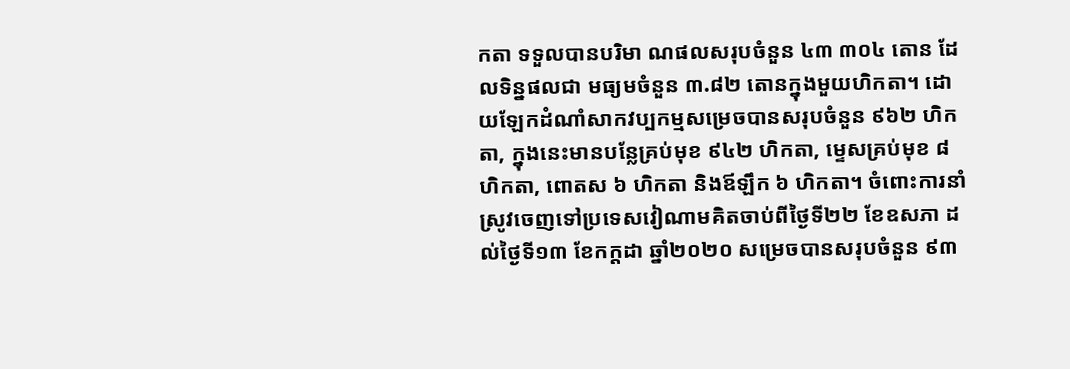កតា ទទួលបានបរិមា ណផលសរុបចំនួន ៤៣ ៣០៤ តោន ដែលទិន្នផលជា មធ្យមចំនួន ៣.៨២ តោនក្នុងមួយហិកតា។ ដោយឡែកដំណាំសាកវប្បកម្មសម្រេចបានសរុបចំនួន ៩៦២ ហិកតា, ក្នុងនេះមានបន្លែគ្រប់មុខ ៩៤២ ហិកតា, ម្ទេសគ្រប់មុខ ៨ ហិកតា, ពោតស ៦ ហិកតា និងឪឡឹក ៦ ហិកតា។ ចំពោះការនាំស្រូវចេញទៅប្រទេសវៀណាមគិតចាប់ពីថ្ងៃទី២២ ខែឧសភា ដល់ថ្ងៃទី១៣ ខែកក្ដដា ឆ្នាំ២០២០ សម្រេចបានសរុបចំនួន ៩៣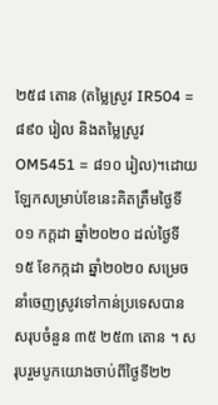២៥៨ តោន (តម្លៃស្រូវ IR504 = ៨៩០ រៀល និងតម្លៃស្រូវ OM5451 = ៨១០ រៀល)។ដោយឡែកសម្រាប់ខែនេះគិតត្រឹមថ្ងៃទី០១ កក្តដា ឆ្នាំ២០២០ ដល់ថ្ងៃទី១៥ ខែកក្កដា ឆ្នាំ២០២០ សម្រេចនាំចេញស្រូវទៅកាន់ប្រទេសបានសរុបចំនួន ៣៥ ២៥៣ តោន ។ សរុបរួមបូកយោងចាប់ពីថ្ងៃទី២២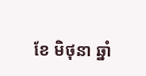ខែ មិថុនា ឆ្នាំ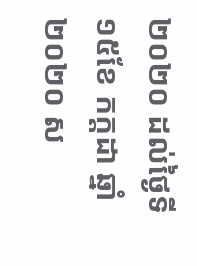២០២០ ដល់ថ្ងៃទី១៥ខែ កក្តដា ឆ្នាំ២០២០ ស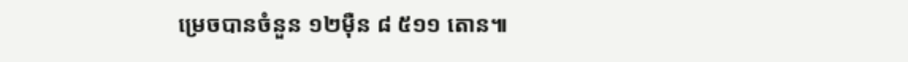ម្រេចបានចំនួន ១២ម៉ឺន ៨ ៥១១ តោន៕